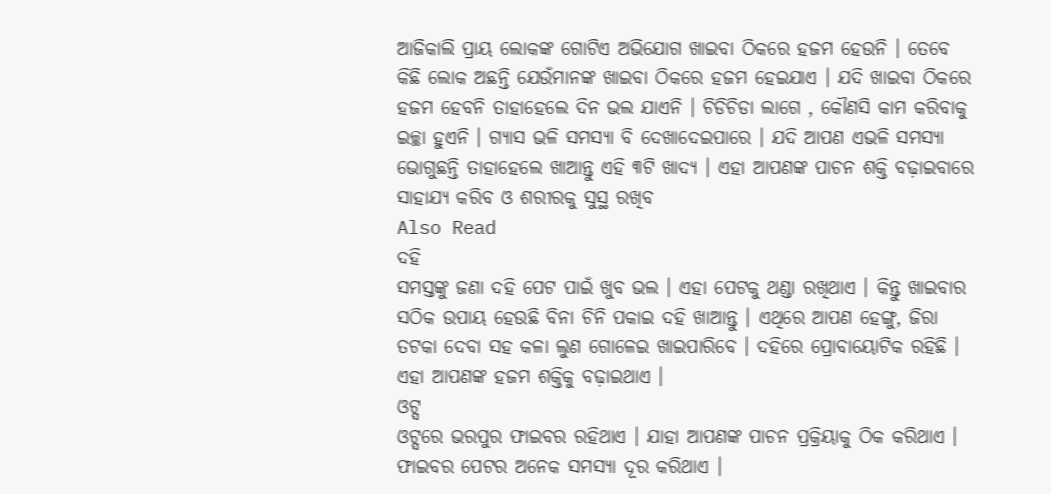ଆଜିକାଲି ପ୍ରାୟ ଲୋକଙ୍କ ଗୋଟିଏ ଅଭିଯୋଗ ଖାଇବା ଠିକରେ ହଜମ ହେଉନି । ତେବେ କିଛି ଲୋକ ଅଛନ୍ତି ଯେଉଁମାନଙ୍କ ଖାଇବା ଠିକରେ ହଜମ ହେଇଯାଏ । ଯଦି ଖାଇବା ଠିକରେ ହଜମ ହେବନି ତାହାହେଲେ ଦିନ ଭଲ ଯାଏନି । ଚିଡିଚିଡା ଲାଗେ , କୌଣସି କାମ କରିବାକୁ ଇଚ୍ଛା ହୁଏନି । ଗ୍ୟାସ ଭଳି ସମସ୍ୟା ବି ଦେଖାଦେଇପାରେ । ଯଦି ଆପଣ ଏଭଳି ସମସ୍ୟା ଭୋଗୁଛନ୍ତି ତାହାହେଲେ ଖାଆନ୍ତୁ ଏହି ୩ଟି ଖାଦ୍ୟ । ଏହା ଆପଣଙ୍କ ପାଚନ ଶକ୍ତି ବଢ଼ାଇବାରେ ସାହାଯ୍ୟ କରିବ ଓ ଶରୀରକୁ ସୁସ୍ଥ ରଖିବ
Also Read
ଦହି
ସମସ୍ତଙ୍କୁ ଜଣା ଦହି ପେଟ ପାଇଁ ଖୁବ ଭଲ । ଏହା ପେଟକୁ ଥଣ୍ଡା ରଖିଥାଏ । କିନ୍ତୁ ଖାଇବାର ସଠିକ ଉପାୟ ହେଉଛି ବିନା ଚିନି ପକାଇ ଦହି ଖାଆନ୍ତୁ । ଏଥିରେ ଆପଣ ହେଙ୍ଗୁ, ଜିରା ତଟକା ଦେବା ସହ କଳା ଲୁଣ ଗୋଳେଇ ଖାଇପାରିବେ । ଦହିରେ ପ୍ରୋବାୟୋଟିକ ରହିଛି । ଏହା ଆପଣଙ୍କ ହଜମ ଶକ୍ତିକୁ ବଢ଼ାଇଥାଏ ।
ଓଟ୍ସ
ଓଟ୍ସରେ ଭରପୁର ଫାଇବର ରହିଥାଏ । ଯାହା ଆପଣଙ୍କ ପାଚନ ପ୍ରକ୍ରିୟାକୁ ଠିକ କରିଥାଏ । ଫାଇବର ପେଟର ଅନେକ ସମସ୍ୟା ଦୂର କରିଥାଏ ।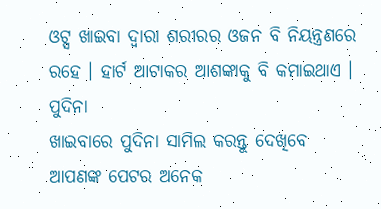ଓଟ୍ସ ଖାଇବା ଦ୍ବାରା ଶରୀରର ଓଜନ ବି ନିୟନ୍ତ୍ରଣରେ ରହେ । ହାର୍ଟ ଆଟାକର ଆଶଙ୍କାକୁ ବି କମାଇଥାଏ ।
ପୁଦିନା
ଖାଇବାରେ ପୁଦିନା ସାମିଲ କରନ୍ତୁ ଦେଖିବେ ଆପଣଙ୍କ ପେଟର ଅନେକ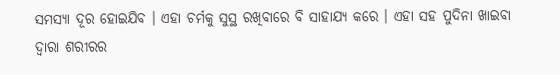ସମସ୍ୟା ଦୂର ହୋଇଯିବ । ଏହା ଚର୍ମକୁ ସୁସ୍ଥ ରଖିବାରେ ବି ସାହାଯ୍ୟ କରେ । ଏହା ସହ ପୁଦିନା ଖାଇବା ଦ୍ବାରା ଶରୀରର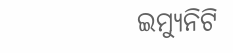ଇମ୍ୟୁନିଟି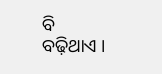ବି ବଢ଼ିଥାଏ ।